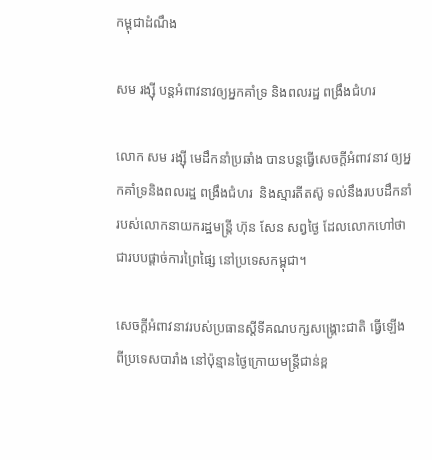កម្ពុជាដំណឹង

សម រង្ស៊ី បន្តអំពាវនាវឲ្យអ្នកគាំទ្រ និងពលរដ្ឋ ពង្រឹងជំហរ

លោក សម រង្ស៊ី មេដឹកនាំប្រឆាំង បានបន្តធ្វើសេចក្ដីអំពាវនាវ ឲ្យអ្នកគាំទ្រនិងពលរដ្ឋ ពង្រឹងជំហរ  និងស្មារតីតស៊ូ ទល់នឹងរបបដឹកនាំរបស់លោកនាយករដ្ឋមន្ត្រី ហ៊ុន សែន សព្វថ្ងៃ ដែលលោកហៅថា ជារបបផ្ដាច់ការព្រៃផ្សៃ នៅប្រទេសកម្ពុជា។

សេចក្ដីអំពាវនាវរបស់ប្រធានស្ដីទីគណបក្សសង្គ្រោះជាតិ ធ្វើឡើងពីប្រទេសបារាំង នៅប៉ុន្មានថ្ងៃក្រោយមន្ត្រីជាន់ខ្ព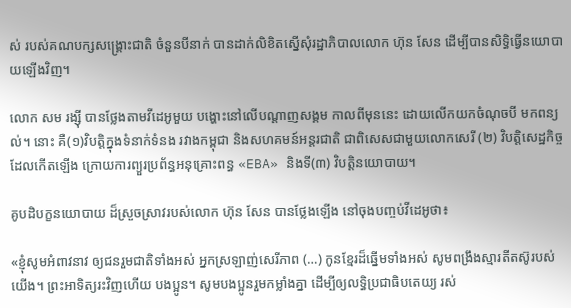ស់ របស់គណបក្សសង្គ្រោះជាតិ ចំនួនបីនាក់ បានដាក់លិខិតស្នើសុំរដ្ឋាភិបាលលោក ហ៊ុន សែន ដើម្បីបានសិទ្ធិធ្វើនយោបាយឡើងវិញ។

លោក សម រង្ស៊ី បានថ្លែងតាមវីដេអូមួយ បង្ហោះនៅលើបណ្ដាញសង្គម កាលពីមុននេះ ដោយលើកយកចំណុចបី មកពន្យល់។ នោះ គឺ(១)វិបត្តិក្នុងទំនាក់ទំនង រវាងកម្ពុជា និងសហគមន៍អន្តរជាតិ ជាពិសេសជាមួយលោកសេរី (២) វិបត្តិសេដ្ឋកិច្ច ដែលកើតឡើង ក្រោយការព្យួរប្រព័ន្ធអនុគ្រោះពន្ធ «EBA» និងទី(៣) វិបត្តិនយោបាយ។

គូបដិបក្ខនយោបាយ ដ៏ស្រួចស្រាវរបស់លោក ហ៊ុន សែន បានថ្លែងឡើង នៅចុងបញ្ចប់វីដេអូថា៖

«ខ្ញុំសូមអំពាវនាវ ឲ្យជនរួមជាតិទាំងអស់ អ្នកស្រឡាញ់សេរីភាព (…) កូនខ្មែរដ៏ឆ្នើមទាំងអស់ សូមពង្រឹងស្មារតីតស៊ូរបស់យើង។ ព្រះអាទិត្យរះវិញហើយ បងប្អូន។ សូមបងប្អូនរួមកម្លាំងគ្នា ដើម្បីឲ្យលទ្ធិប្រជាធិបតេយ្យ រស់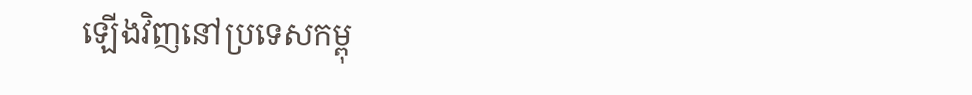ឡើងវិញនៅប្រទេសកម្ពុ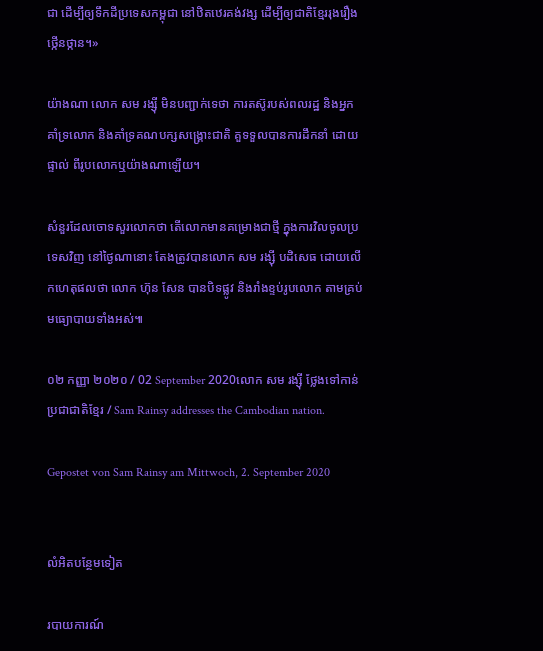ជា ដើម្បីឲ្យទឹកដីប្រទេសកម្ពុជា នៅឋិតឋេរគង់វង្ស ដើម្បីឲ្យជាតិខ្មែររុងរឿង ថ្កើនថ្កាន។»

យ៉ាងណា លោក សម រង្ស៊ី មិនបញ្ជាក់ទេថា ការតស៊ូរបស់ពលរដ្ឋ និងអ្នកគាំទ្រលោក និងគាំទ្រគណបក្សសង្គ្រោះជាតិ គួទទួលបានការដឹកនាំ ដោយផ្ទាល់ ពីរូបលោកឬយ៉ាងណាឡើយ។

សំនួរដែលចោទសួរលោកថា តើលោកមានគម្រោងជាថ្មី ក្នុងការវិលចូលប្រទេសវិញ នៅថ្ងៃណានោះ តែងត្រូវបានលោក សម រង្ស៊ី បដិសេធ ដោយលើកហេតុផលថា លោក ហ៊ុន សែន បានបិទផ្លូវ និងរាំងខ្ទប់រូបលោក តាមគ្រប់មធ្យោបាយទាំងអស់៕

០២ កញ្ញា ២០២០ / 02 September 2020លោក សម រង្ស៊ី ថ្លែងទៅកាន់ប្រជាជាតិខ្មែរ / Sam Rainsy addresses the Cambodian nation.

Gepostet von Sam Rainsy am Mittwoch, 2. September 2020


លំអិតបន្ថែមទៀត

របាយការណ៍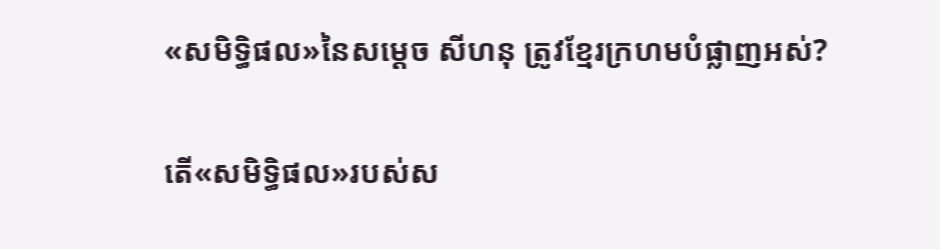«សមិទ្ធិផល»នៃសម្តេច សីហនុ ត្រូវខ្មែរក្រហមបំផ្លាញអស់?

តើ«សមិទ្ធិផល»របស់ស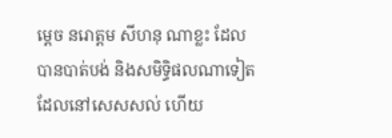ម្ដេច នរោត្ដម សីហនុ ណាខ្លះ ដែលបានបាត់បង់ និងសមិទ្ធិផលណាទៀត ដែលនៅសេសសល់ ហើយ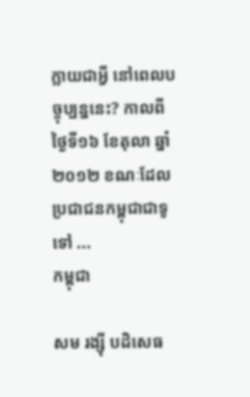ក្លាយជាអ្វី នៅពេលបច្ចុប្បន្ននេះ? កាលពីថ្ងៃទី១៦ ខែតុលា ឆ្នាំ២០១២ ខណៈដែលប្រជាជនកម្ពុជាជាទូទៅ ...
កម្ពុជា

សម រង្ស៊ី បដិសេធ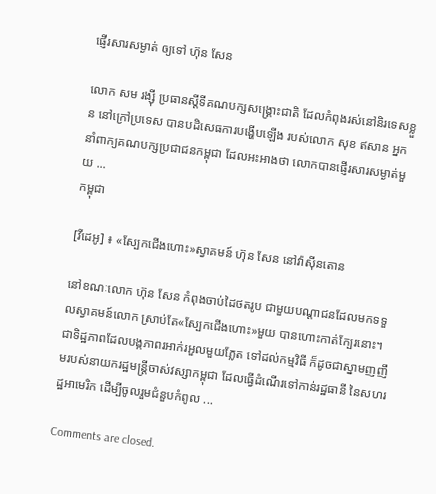ផ្ញើរសារសម្ងាត់ ឲ្យទៅ ហ៊ុន សែន

លោក សម រង្ស៊ី ប្រធានស្ដីទីគណបក្សសង្គ្រោះជាតិ ដែលកំពុងរស់នៅនិរទេសខ្លួន នៅក្រៅប្រទេស បានបដិសេធការបង្ហើបឡើង របស់លោក សុខ ឥសាន អ្នកនាំពាក្យគណបក្សប្រជាជនកម្ពុជា ដែលអះអាងថា លោកបានផ្ញើរសារសម្ងាត់មួយ ...
កម្ពុជា

[វីដេអូ] ៖ «ស្បែកជើងហោះ»ស្វាគមន៍ ហ៊ុន សែន នៅវ៉ាស៊ីនតោន

នៅខណៈលោក ហ៊ុន សែន កំពុងចាប់ដៃថតរូប ជាមួយបណ្ដាជនដែលមកទទួលស្វាគមន៍លោក ស្រាប់តែ«ស្បែកជើងហោះ»មួយ បានហោះកាត់ក្បែរនោះ។ ជាទិដ្ឋភាពដែលបង្កភាពរអាក់រអួលមួយភ្លែត ទៅដល់កម្មវិធី ក៏ដូចជាស្នាមញញឹមរបស់នាយករដ្ឋមន្ត្រីចាស់វស្សាកម្ពុជា ដែលធ្វើដំណើរទៅកាន់រដ្ឋធានី នៃសហរដ្ឋអាមេរិក ដើម្បីចូលរួមជំនួបកំពូល ...

Comments are closed.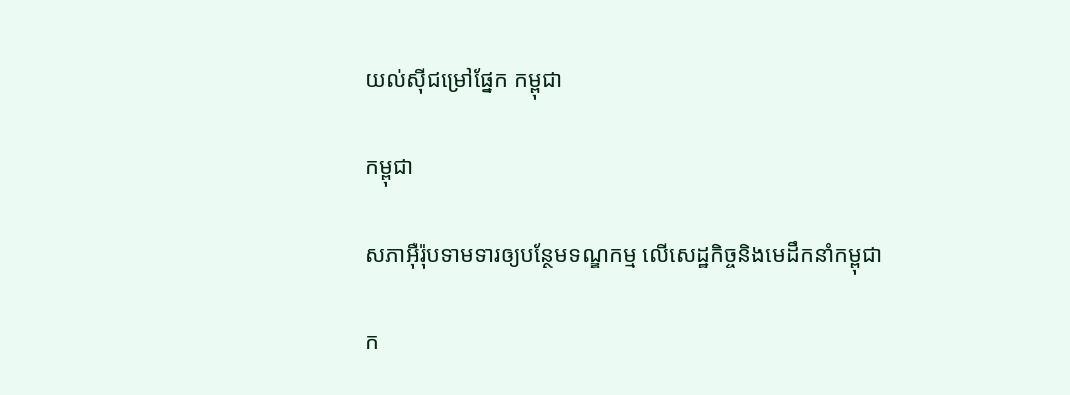យល់ស៊ីជម្រៅផ្នែក កម្ពុជា

កម្ពុជា

សភាអ៊ឺរ៉ុបទាមទារឲ្យបន្ថែមទណ្ឌកម្ម លើសេដ្ឋកិច្ចនិងមេដឹកនាំកម្ពុជា

ក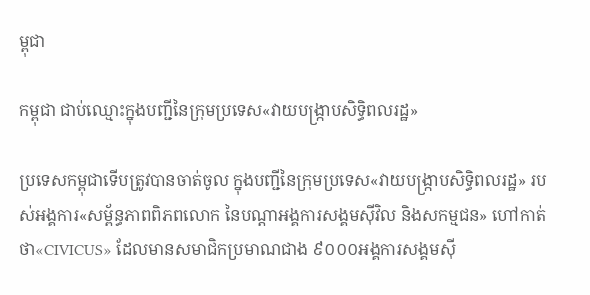ម្ពុជា

កម្ពុជា ជាប់ឈ្មោះក្នុងបញ្ជីនៃក្រុមប្រទេស«វាយបង្ក្រាបសិទ្ធិពលរដ្ឋ»

ប្រទេសកម្ពុជាទើបត្រូវបានចាត់ចូល ក្នុងបញ្ជីនៃក្រុមប្រទេស«វាយបង្ក្រាបសិទ្ធិពលរដ្ឋ» របស់អង្គការ«សម្ព័ន្ធភាពពិភពលោក នៃបណ្ដាអង្គការសង្គមស៊ីវិល និងសកម្មជន» ហៅកាត់ថា«CIVICUS» ដែលមានសមាជិកប្រមាណជាង ៩០០០អង្គការសង្គមស៊ី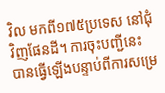វិល មកពី១៧៥ប្រទេស នៅជុំវិញផែនដី។ ការចុះបញ្ជីនេះ បានធ្វើឡើងបន្ទាប់ពីការសម្រេ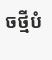ចថ្មីបំ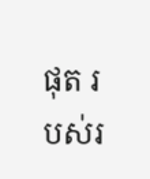ផុត របស់រ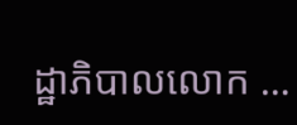ដ្ឋាភិបាលលោក ...